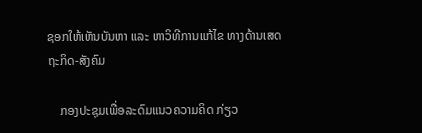ຊອກໃຫ້ເຫັນບັນຫາ ແລະ ຫາວິທີການແກ້ໄຂ ທາງດ້ານເສດຖະກິດ-ສັງຄົມ

    ກອງປະຊຸມເພື່ອລະດົມແນວຄວາມຄິດ ກ່ຽວ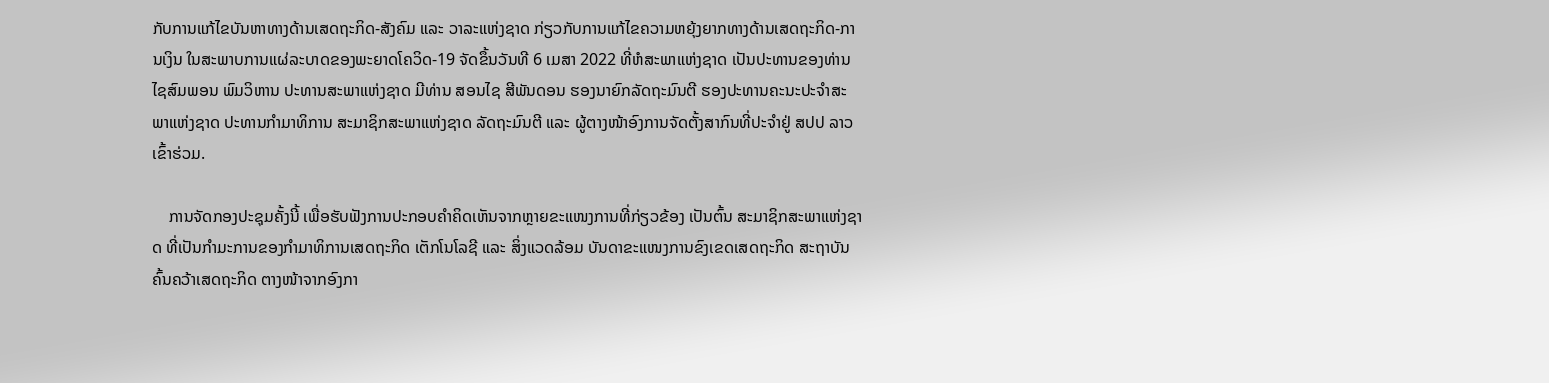ກັບການແກ້ໄຂບັນຫາທາງດ້ານເສດຖະກິດ-ສັງຄົມ ແລະ ວາລະແຫ່ງຊາດ ກ່ຽວກັບການແກ້ໄຂຄວາມຫຍຸ້ງຍາກທາງດ້ານເສດຖະກິດ-ການເງິນ ໃນສະພາບການແຜ່ລະບາດຂອງພະຍາດໂຄວິດ-19 ຈັດຂຶ້ນວັນທີ 6 ເມສາ 2022 ທີ່ຫໍສະພາແຫ່ງຊາດ ເປັນປະທານຂອງທ່ານ ໄຊສົມພອນ ພົມວິຫານ ປະທານສະພາແຫ່ງຊາດ ມີທ່ານ ສອນໄຊ ສີພັນດອນ ຮອງນາຍົກລັດຖະມົນຕີ ຮອງປະທານຄະນະປະຈໍາສະພາແຫ່ງຊາດ ປະທານກໍາມາທິການ ສະມາຊິກສະພາແຫ່ງຊາດ ລັດຖະມົນຕີ ແລະ ຜູ້ຕາງໜ້າອົງການຈັດຕັ້ງສາກົນທີ່ປະຈໍາຢູ່ ສປປ ລາວ ເຂົ້າຮ່ວມ.

    ການຈັດກອງປະຊຸມຄັ້ງນີ້ ເພື່ອຮັບຟັງການປະກອບຄໍາຄິດເຫັນຈາກຫຼາຍຂະແໜງການທີ່ກ່ຽວຂ້ອງ ເປັນຕົ້ນ ສະມາຊິກສະພາແຫ່ງຊາດ ທີ່ເປັນກໍາມະການຂອງກໍາມາທິການເສດຖະກິດ ເຕັກໂນໂລຊີ ແລະ ສິ່ງແວດລ້ອມ ບັນດາຂະແໜງການຂົງເຂດເສດຖະກິດ ສະຖາບັນຄົ້ນຄວ້າເສດຖະກິດ ຕາງໜ້າຈາກອົງກາ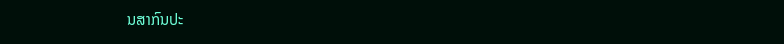ນສາກົນປະ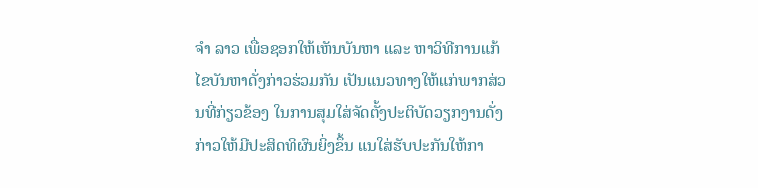ຈໍາ ລາວ ເພື່ອຊອກໃຫ້ເຫັນບັນຫາ ແລະ ຫາວິທີການແກ້ໄຂບັນຫາດັ່ງກ່າວຮ່ວມກັນ ເປັນແນວທາງໃຫ້ແກ່ພາກສ່ວນທີ່ກ່ຽວຂ້ອງ ໃນການສຸມໃສ່ຈັດຕັ້ງປະຕິບັດວຽກງານດັ່ງກ່າວໃຫ້ມີປະສິດທິຜົນຍິ່ງຂຶ້ນ ແນໃສ່ຮັບປະກັນໃຫ້ກາ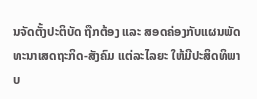ນຈັດຕັ້ງປະຕິບັດ ຖືກຕ້ອງ ແລະ ສອດຄ່ອງກັບແຜນພັດທະນາເສດຖະກິດ-ສັງຄົມ ແຕ່ລະໄລຍະ ໃຫ້ມີປະສິດທິພາບ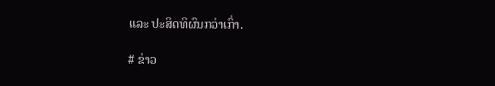ແລະ ປະສິດທິຜົນກວ່າເກົ່າ.

# ຂ່າວ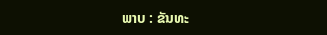ພາບ : ຂັນທະ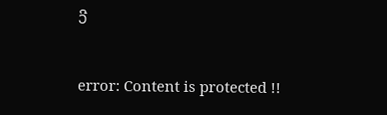ວີ

error: Content is protected !!